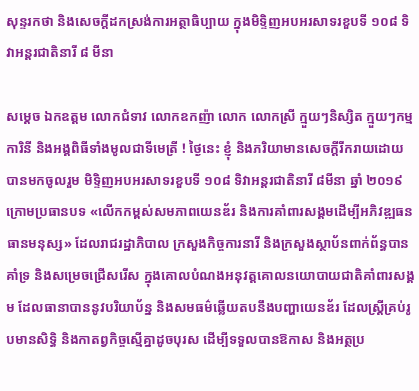សុន្ទរកថា និងសេចក្តីដកស្រង់ការអត្ថាធិប្បាយ ក្នុងមិទ្ទិញអបអរសាទរខួបទី ១០៨ ទិវាអន្តរជាតិនារី ៨ មីនា

សម្តេច ឯកឧត្តម លោកជំទាវ លោកឧកញ៉ា លោក លោកស្រី ក្មួយៗនិស្សិត ក្មួយៗកម្មការិនី និងអង្គពិធីទាំងមូលជាទីមេត្រី ! ថ្ងៃនេះ ខ្ញុំ និងភរិយាមានសេចក្តីរីករាយដោយបានមកចូលរួម មិទ្ទិញអបអរសាទរខួបទី ១០៨ ទិវាអន្តរជាតិនារី ៨មីនា ឆ្នាំ ២០១៩ ក្រោមប្រធានបទ «លើកកម្ពស់សមភាពយេនឌ័រ និងការគាំពារសង្គមដើម្បីអភិវឌ្ឍធនធានមនុស្ស» ដែលរាជរដ្ឋាភិបាល ក្រសួងកិច្ចការនារី និងក្រសួងស្ថាប័នពាក់ព័ន្ធបានគាំទ្រ និងសម្រេចជ្រើសរើស ក្នុងគោលបំណងអនុវត្តគោលនយោបាយជាតិគាំពារសង្គម ដែលធានាបាននូវបរិយាប័ន្ន និងសមធម៌ឆ្លើយតបនឹងបញ្ហាយេនឌ័រ ដែលស្ត្រីគ្រប់រូបមានសិទ្ធិ និងកាតព្វកិច្ចស្មើគ្នាដូចបុរស ដើម្បីទទួលបានឱកាស និងអត្ថប្រ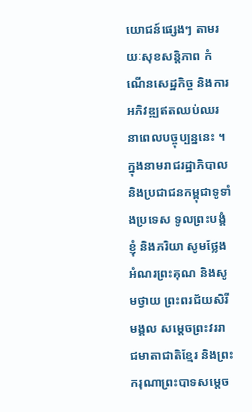យោជន៍ផ្សេងៗ តាមរយៈសុខសន្តិភាព កំណើនសេដ្ឋកិច្ច និងការអភិវឌ្ឍឥតឈប់ឈរនាពេលបច្ចុប្បន្ននេះ ។ ក្នុងនាមរាជរដ្ឋាភិបាល និងប្រជាជនកម្ពុជាទូទាំងប្រទេស ទូលព្រះបង្គំខ្ញុំ និងភរិយា សូមថ្លែងអំណរព្រះគុណ និងសូមថ្វាយ ព្រះពរជ័យសិរីមង្គល សម្តេចព្រះវររាជមាតាជាតិខ្មែរ និងព្រះករុណាព្រះបាទសម្តេច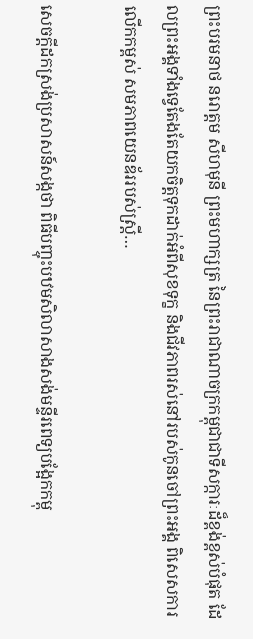ព្រះបរមនាថ នរោត្តម សីហមុនី ព្រះមហាក្សត្រ នៃព្រះរាជាណាចក្រកម្ពុជាជាទីសក្ការៈដ៏ខ្ពង់ខ្ពស់បំផុត ដែលព្រះអង្គទាំងទ្វេតែងតែយកចិត្តទុកដាក់អំពីសុខទុក្ខ និងជីវភាពរស់នៅរបស់កូនចៅព្រះអង្គ ពិសេសការលើកកម្ពស់ សមភាពយេនឌ័ររបស់ស្ត្រី…

សេចក្តីដកស្រង់ប្រសាសន៍សង្កថា ពិធីបញ្ចុះបឋមសិលាសាងសង់មន្ទីរពេទ្យបង្អែកកម្ពុ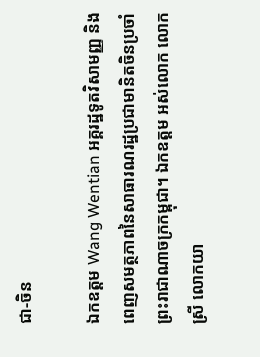ជា-ចិន

ឯកឧត្តម Wang Wentian អគ្គរដ្ឋទូតវិសាមញ្ញ និងពេញសមត្ថភាពនៃសាធារណរដ្ឋប្រជាមានិតចិនប្រចាំព្រះរាជាណាចក្រកម្ពុជា។ ឯកឧត្តម អស់លោក លោកស្រី លោកយា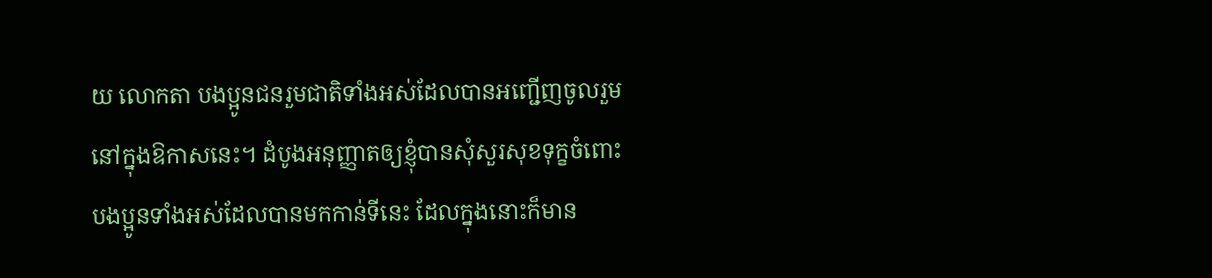យ លោកតា បងប្អូនជនរួមជាតិទាំងអស់ដែលបានអញ្ជើញចូលរួមនៅក្នុងឱកាសនេះ។ ដំបូងអនុញ្ញាតឲ្យខ្ញុំបានសុំសួរសុខទុក្ខចំពោះបងប្អូនទាំងអស់ដែលបានមកកាន់ទីនេះ ដែលក្នុងនោះក៏មាន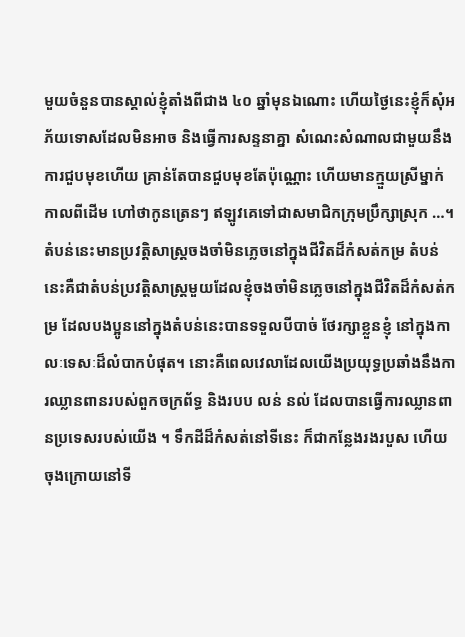មួយចំនួនបានស្គាល់ខ្ញុំតាំងពីជាង ៤០ ឆ្នាំមុនឯណោះ ហើយថ្ងៃនេះខ្ញុំក៏សុំអភ័យទោសដែលមិនអាច និងធ្វើការសន្ទនាគ្នា សំណេះសំណាលជាមួយនឹងការជួបមុខហើយ គ្រាន់តែបានជួបមុខតែប៉ុណ្ណោះ ហើយមានក្មួយស្រីម្នាក់ កាលពីដើម ហៅថាកូនត្រេនៗ ឥឡូវគេទៅជាសមាជិកក្រុមប្រឹក្សាស្រុក …។ តំបន់នេះមានប្រវត្តិសាស្ត្រចងចាំមិនភ្លេចនៅក្នុងជីវិតដ៏កំសត់កម្រ តំបន់នេះគឺជាតំបន់ប្រវត្តិសាស្ត្រមួយដែលខ្ញុំចងចាំមិនភ្លេចនៅក្នុងជីវិតដ៏កំសត់កម្រ ដែលបងប្អូននៅក្នុងតំបន់នេះបានទទួលបីបាច់ ថែរក្សាខ្លួនខ្ញុំ នៅក្នុងកាលៈទេសៈដ៏លំបាកបំផុត។ នោះគឺពេលវេលាដែលយើងប្រយុទ្ធប្រឆាំងនឹងការឈ្លានពានរបស់ពួកចក្រព័ទ្ធ និងរបប លន់ នល់ ដែលបានធ្វើការឈ្លានពានប្រទេសរបស់យើង ។ ទឹកដីដ៏កំសត់នៅទីនេះ ក៏ជាកន្លែងរងរបួស ហើយចុងក្រោយនៅទី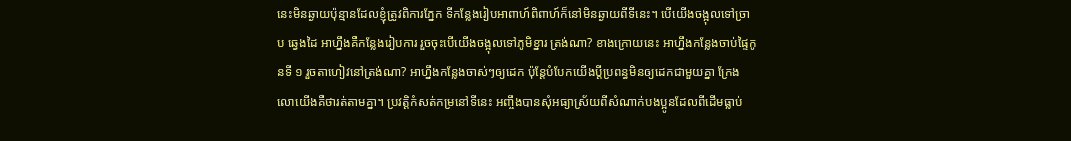នេះមិនឆ្ងាយប៉ុន្មានដែលខ្ញុំត្រូវពិការភ្នែក ទីកន្លែងរៀបអាពាហ៍ពិពាហ៍ក៏នៅមិនឆ្ងាយពីទីនេះ។ បើយើងចង្អុលទៅច្រាប ឆ្វេងដៃ អាហ្នឹងគឺកន្លែងរៀបការ រួចចុះបើយើងចង្អុលទៅភូមិខ្នារ ត្រង់ណា? ខាងក្រោយនេះ អាហ្នឹងកន្លែងចាប់ផ្ទៃកូនទី ១ រួចតាហៀវនៅត្រង់ណា? អាហ្នឹងកន្លែងចាស់ៗឲ្យដេក ប៉ុន្តែបំបែកយើងប្តីប្រពន្ធមិនឲ្យដេកជាមួយគ្នា ក្រែងលោយើងគឺថារត់តាមគ្នា។ ប្រវត្តិកំសត់កម្រនៅទីនេះ អញ្ចឹងបានសុំអធ្យាស្រ័យពីសំណាក់បងប្អូនដែលពីដើមធ្លាប់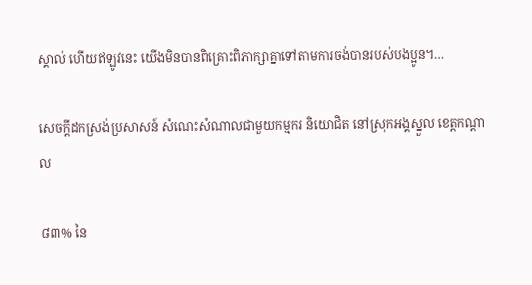ស្គាល់ ហើយឥឡូវនេះ យើងមិនបានពិគ្រោះពិភាក្សាគ្នាទៅតាមការចង់បានរបស់បងប្អូន។…

សេចក្តីដកស្រង់ប្រសាសន៍ សំណេះសំណាលជាមួយកម្មករ និយោជិត នៅស្រុកអង្គស្នួល ខេត្តកណ្តាល

៨៣% នៃ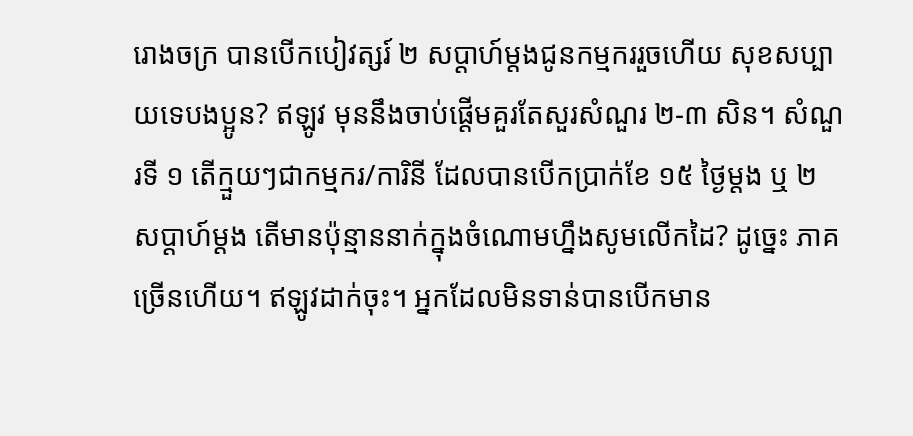រោងចក្រ បានបើកបៀវត្សរ៍ ២ សប្តាហ៍ម្តងជូនកម្មកររួចហើយ សុខសប្បាយទេបងប្អូន? ឥឡូវ មុននឹងចាប់ផ្ដើមគួរតែសួរសំណួរ ២-៣ សិន។ សំណួរទី ១ តើក្មួយៗជាកម្មករ/ការិនី ដែលបានបើកប្រាក់ខែ ១៥ ថ្ងៃម្តង ឬ ២ សប្ដាហ៍ម្ដង តើមានប៉ុន្មាននាក់ក្នុងចំណោមហ្នឹងសូមលើកដៃ? ដូច្នេះ ភាគច្រើនហើយ។ ឥឡូវដាក់ចុះ។ អ្នកដែលមិនទាន់បានបើកមាន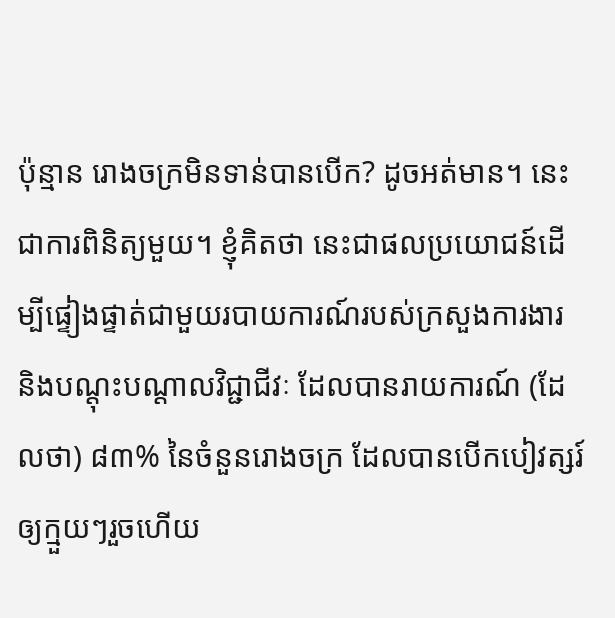ប៉ុន្មាន រោងចក្រមិនទាន់បានបើក? ដូចអត់មាន។ នេះជាការពិនិត្យមួយ។ ខ្ញុំគិតថា នេះជាផលប្រយោជន៍ដើម្បីផ្ទៀងផ្ទាត់ជាមួយរបាយការណ៍របស់ក្រសួងការងារ និងបណ្ដុះបណ្ដាលវិជ្ជាជីវៈ ដែលបានរាយការណ៍ (ដែលថា) ៨៣% នៃចំនួនរោងចក្រ ដែលបានបើកបៀវត្សរ៍ឲ្យក្មួយៗរួចហើយ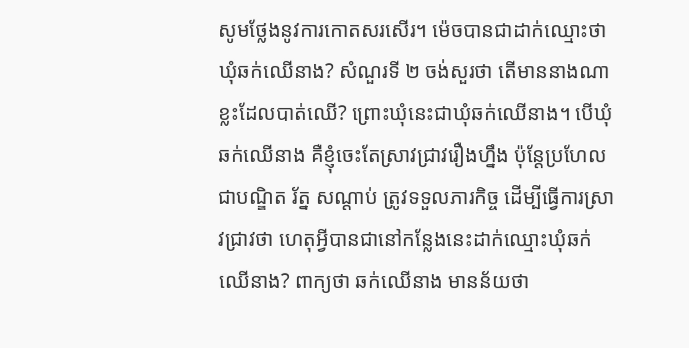សូមថ្លែងនូវការកោតសរសើរ។ ម៉េចបានជាដាក់ឈ្មោះថា ឃុំឆក់ឈើនាង? សំណួរទី ២ ចង់សួរថា តើមាននាងណាខ្លះដែលបាត់ឈើ? ព្រោះឃុំនេះជាឃុំឆក់ឈើនាង។ បើឃុំឆក់ឈើនាង គឺខ្ញុំចេះតែស្រាវជ្រាវរឿងហ្នឹង ប៉ុន្តែប្រហែលជាបណ្ឌិត រ័ត្ន សណ្ដាប់ ត្រូវទទួលភារកិច្ច ដើម្បីធ្វើការស្រាវជ្រាវថា ហេតុអ្វីបានជានៅកន្លែងនេះដាក់ឈ្មោះឃុំឆក់ឈើនាង? ពាក្យថា ឆក់ឈើនាង មានន័យថា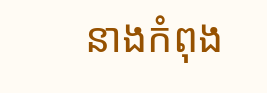នាងកំពុង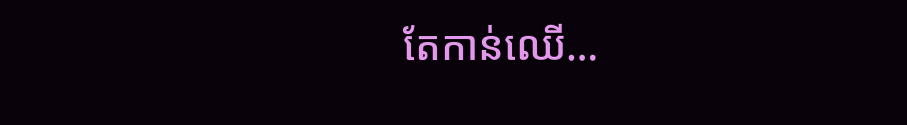តែកាន់ឈើ…